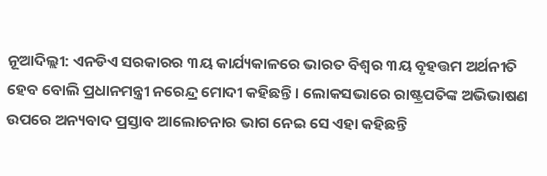ନୂଆଦିଲ୍ଲୀ: ଏନଡିଏ ସରକାରର ୩ୟ କାର୍ଯ୍ୟକାଳରେ ଭାରତ ବିଶ୍ବର ୩ୟ ବୃହତ୍ତମ ଅର୍ଥନୀତି ହେବ ବୋଲି ପ୍ରଧାନମନ୍ତ୍ରୀ ନରେନ୍ଦ୍ର ମୋଦୀ କହିଛନ୍ତି । ଲୋକସଭାରେ ରାଷ୍ଟ୍ରପତିଙ୍କ ଅଭିଭାଷଣ ଉପରେ ଅନ୍ୟବାଦ ପ୍ରସ୍ତାବ ଆଲୋଚନାର ଭାଗ ନେଇ ସେ ଏହା କହିଛନ୍ତି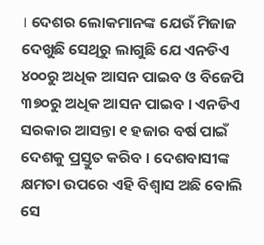। ଦେଶର ଲୋକମାନଙ୍କ ଯେଉଁ ମିଜାଜ ଦେଖୁଛି ସେଥିରୁ ଲାଗୁଛି ଯେ ଏନଡିଏ ୪୦୦ରୁ ଅଧିକ ଆସନ ପାଇବ ଓ ବିଜେପି ୩୭୦ରୁ ଅଧିକ ଆସନ ପାଇବ । ଏନଡିଏ ସରକାର ଆସନ୍ତା ୧ ହଜାର ବର୍ଷ ପାଇଁ ଦେଶକୁ ପ୍ରସ୍ତୁତ କରିବ । ଦେଶବାସୀଙ୍କ କ୍ଷମତା ଉପରେ ଏହି ବିଶ୍ବାସ ଅଛି ବୋଲି ସେ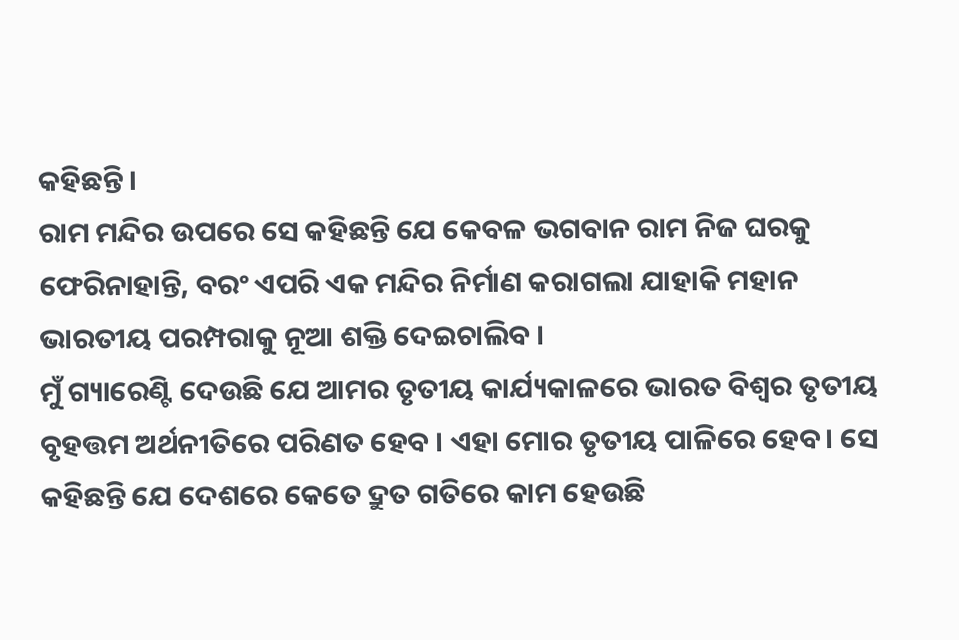କହିଛନ୍ତି ।
ରାମ ମନ୍ଦିର ଉପରେ ସେ କହିଛନ୍ତି ଯେ କେବଳ ଭଗବାନ ରାମ ନିଜ ଘରକୁ ଫେରିନାହାନ୍ତି, ବରଂ ଏପରି ଏକ ମନ୍ଦିର ନିର୍ମାଣ କରାଗଲା ଯାହାକି ମହାନ ଭାରତୀୟ ପରମ୍ପରାକୁ ନୂଆ ଶକ୍ତି ଦେଇଚାଲିବ ।
ମୁଁ ଗ୍ୟାରେଣ୍ଟି ଦେଉଛି ଯେ ଆମର ତୃତୀୟ କାର୍ଯ୍ୟକାଳରେ ଭାରତ ବିଶ୍ୱର ତୃତୀୟ ବୃହତ୍ତମ ଅର୍ଥନୀତିରେ ପରିଣତ ହେବ । ଏହା ମୋର ତୃତୀୟ ପାଳିରେ ହେବ। ସେ କହିଛନ୍ତି ଯେ ଦେଶରେ କେତେ ଦ୍ରୁତ ଗତିରେ କାମ ହେଉଛି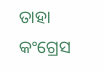ତାହା କଂଗ୍ରେସ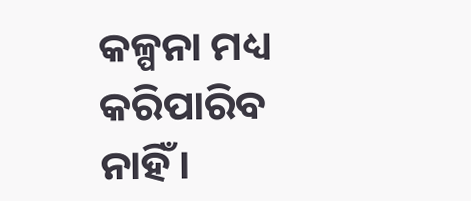କଳ୍ପନା ମଧ୍ୟ କରିପାରିବ ନାହିଁ।